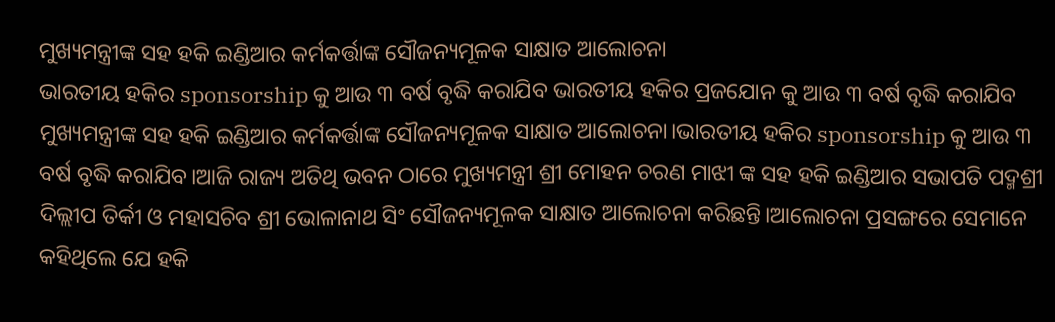ମୁଖ୍ୟମନ୍ତ୍ରୀଙ୍କ ସହ ହକି ଇଣ୍ଡିଆର କର୍ମକର୍ତ୍ତାଙ୍କ ସୌଜନ୍ୟମୂଳକ ସାକ୍ଷାତ ଆଲୋଚନା
ଭାରତୀୟ ହକିର sponsorship କୁ ଆଉ ୩ ବର୍ଷ ବୃଦ୍ଧି କରାଯିବ ଭାରତୀୟ ହକିର ପ୍ରଜଯୋନ କୁ ଆଉ ୩ ବର୍ଷ ବୃଦ୍ଧି କରାଯିବ
ମୁଖ୍ୟମନ୍ତ୍ରୀଙ୍କ ସହ ହକି ଇଣ୍ଡିଆର କର୍ମକର୍ତ୍ତାଙ୍କ ସୌଜନ୍ୟମୂଳକ ସାକ୍ଷାତ ଆଲୋଚନା।ଭାରତୀୟ ହକିର sponsorship କୁ ଆଉ ୩ ବର୍ଷ ବୃଦ୍ଧି କରାଯିବ।ଆଜି ରାଜ୍ୟ ଅତିଥି ଭବନ ଠାରେ ମୁଖ୍ୟମନ୍ତ୍ରୀ ଶ୍ରୀ ମୋହନ ଚରଣ ମାଝୀ ଙ୍କ ସହ ହକି ଇଣ୍ଡିଆର ସଭାପତି ପଦ୍ମଶ୍ରୀ ଦିଲ୍ଲୀପ ତିର୍କୀ ଓ ମହାସଚିବ ଶ୍ରୀ ଭୋଳାନାଥ ସିଂ ସୌଜନ୍ୟମୂଳକ ସାକ୍ଷାତ ଆଲୋଚନା କରିଛନ୍ତି।ଆଲୋଚନା ପ୍ରସଙ୍ଗରେ ସେମାନେ କହିଥିଲେ ଯେ ହକି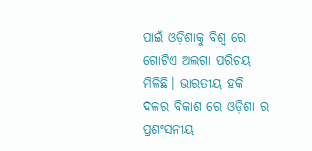ପାଇଁ ଓଡ଼ିଶାକୁ ବିଶ୍ଵ ରେ ଗୋଟିଏ ଅଲଗା ପରିଚୟ ମିଳିଛି। ଭାରତୀୟ ହକି ଦଳର ବିକାଶ ରେ ଓଡ଼ିଶା ର ପ୍ରଶଂସନୀୟ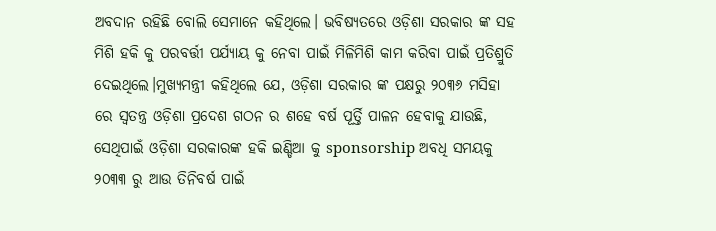ଅବଦାନ ରହିଛି ବୋଲି ସେମାନେ କହିଥିଲେ। ଭବିଷ୍ୟତରେ ଓଡ଼ିଶା ସରକାର ଙ୍କ ସହ ମିଶି ହକି କୁ ପରବର୍ତ୍ତୀ ପର୍ଯ୍ୟାୟ କୁ ନେବା ପାଇଁ ମିଳିମିଶି କାମ କରିବା ପାଇଁ ପ୍ରତିଶ୍ରୁତି ଦେଇଥିଲେ।ମୁଖ୍ୟମନ୍ତ୍ରୀ କହିଥିଲେ ଯେ, ଓଡ଼ିଶା ସରକାର ଙ୍କ ପକ୍ଷରୁ ୨୦୩୬ ମସିହା ରେ ସ୍ଵତନ୍ତ୍ର ଓଡ଼ିଶା ପ୍ରଦେଶ ଗଠନ ର ଶହେ ବର୍ଷ ପୂର୍ତ୍ତି ପାଳନ ହେବାକୁ ଯାଉଛି, ସେଥିପାଇଁ ଓଡ଼ିଶା ସରକାରଙ୍କ ହକି ଇଣ୍ଡିଆ କୁ sponsorship ଅବଧି ସମୟକୁ ୨୦୩୩ ରୁ ଆଉ ତିନିବର୍ଷ ପାଇଁ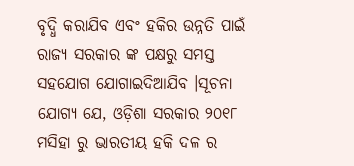ବୃଦ୍ଧି କରାଯିବ ଏବଂ ହକିର ଉନ୍ନତି ପାଇଁ ରାଜ୍ୟ ସରକାର ଙ୍କ ପକ୍ଷରୁ ସମସ୍ତ ସହଯୋଗ ଯୋଗାଇଦିଆଯିବ ।ସୂଚନା ଯୋଗ୍ୟ ଯେ, ଓଡ଼ିଶା ସରକାର ୨୦୧୮ ମସିହା ରୁ ଭାରତୀୟ ହକି ଦଳ ର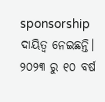sponsorship ଦାୟିତ୍ଵ ନେଇଛନ୍ତି। ୨୦୨୩ ରୁ ୧୦ ବର୍ଷ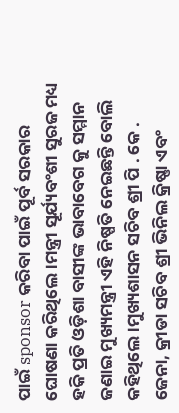ପାଇଁ sponsor କରିବା ପାଇଁ ପୂର୍ବ ସରକାର ଘୋଷଣା କରିଥିଲେ।ମନ୍ତ୍ରୀ ସୂର୍ଯ୍ୟବଂଶୀ ସୁରଜ ମଧ୍ୟ ହକି ପ୍ରତି ଓଡ଼ିଶା ବାସୀଙ୍କ ଭାବାବେଗ କୁ ସମ୍ମାନ ଜଣାଇ ମୁଖ୍ୟମନ୍ତ୍ରୀ ଏହି ନିଷ୍ପତି ନେଇଛନ୍ତି ବୋଲି କହିଥିଲେ।ମୁଖ୍ୟଶାସନ ସଚିବ ଶ୍ରୀ ପି . କେ . ଜେନା, କ୍ରୀଡା ସଚିବ ଶ୍ରୀ ଭିନିଲ କ୍ରିଷ୍ଣା ଏବଂ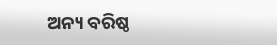ଅନ୍ୟ ବରିଷ୍ଠ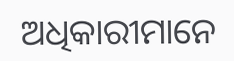ଅଧିକାରୀମାନେ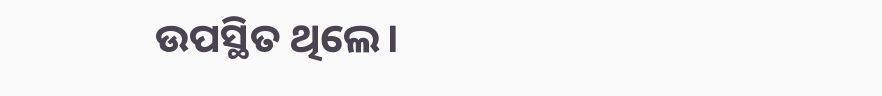ଉପସ୍ଥିତ ଥିଲେ।